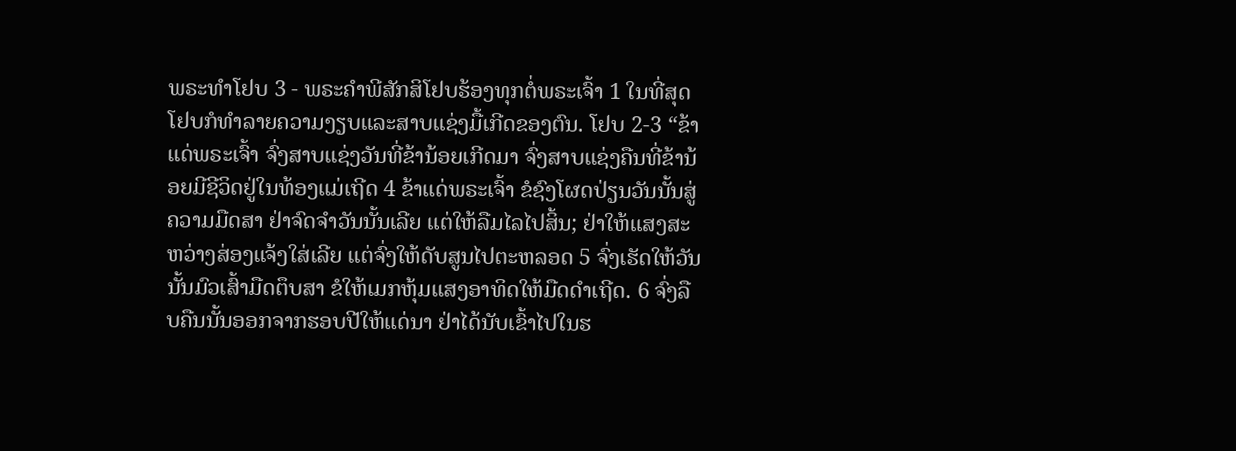ພຣະທຳໂຢບ 3 - ພຣະຄຳພີສັກສິໂຢບຮ້ອງທຸກຕໍ່ພຣະເຈົ້າ 1 ໃນທີ່ສຸດ ໂຢບກໍທຳລາຍຄວາມງຽບແລະສາບແຊ່ງມື້ເກີດຂອງຕົນ. ໂຢບ 2-3 “ຂ້າແດ່ພຣະເຈົ້າ ຈົ່ງສາບແຊ່ງວັນທີ່ຂ້ານ້ອຍເກີດມາ ຈົ່ງສາບແຊ່ງຄືນທີ່ຂ້ານ້ອຍມີຊີວິດຢູ່ໃນທ້ອງແມ່ເຖີດ 4 ຂ້າແດ່ພຣະເຈົ້າ ຂໍຊົງໂຜດປ່ຽນວັນນັ້ນສູ່ຄວາມມືດສາ ຢ່າຈົດຈຳວັນນັ້ນເລີຍ ແຕ່ໃຫ້ລືມໄລໄປສິ້ນ; ຢ່າໃຫ້ແສງສະຫວ່າງສ່ອງແຈ້ງໃສ່ເລີຍ ແຕ່ຈົ່ງໃຫ້ດັບສູນໄປຕະຫລອດ 5 ຈົ່ງເຮັດໃຫ້ວັນນັ້ນມົວເສົ້າມືດຕຶບສາ ຂໍໃຫ້ເມກຫຸ້ມແສງອາທິດໃຫ້ມືດດຳເຖີດ. 6 ຈົ່ງລືບຄືນນັ້ນອອກຈາກຮອບປີໃຫ້ແດ່ນາ ຢ່າໄດ້ນັບເຂົ້າໄປໃນຮ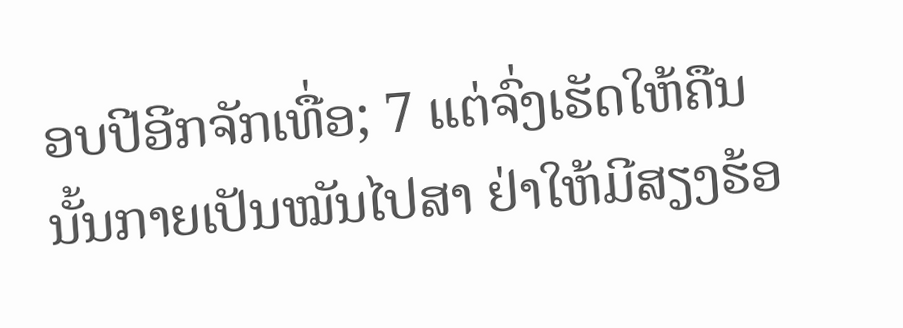ອບປີອີກຈັກເທື່ອ; 7 ແຕ່ຈົ່ງເຮັດໃຫ້ຄືນນັ້ນກາຍເປັນໝັນໄປສາ ຢ່າໃຫ້ມີສຽງຮ້ອ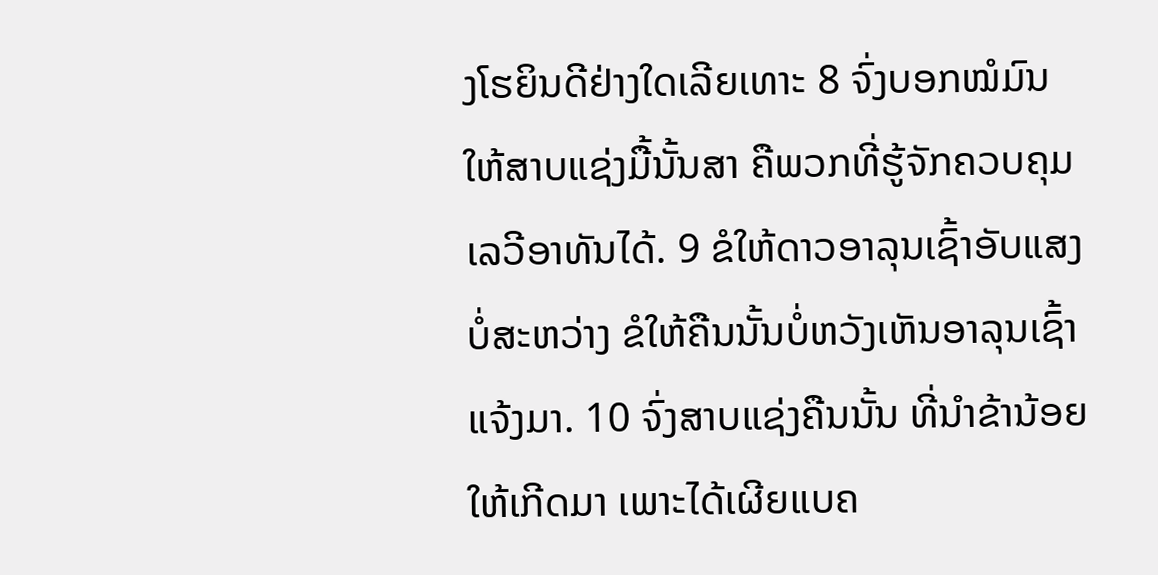ງໂຮຍິນດີຢ່າງໃດເລີຍເທາະ 8 ຈົ່ງບອກໝໍມົນໃຫ້ສາບແຊ່ງມື້ນັ້ນສາ ຄືພວກທີ່ຮູ້ຈັກຄວບຄຸມເລວີອາທັນໄດ້. 9 ຂໍໃຫ້ດາວອາລຸນເຊົ້າອັບແສງບໍ່ສະຫວ່າງ ຂໍໃຫ້ຄືນນັ້ນບໍ່ຫວັງເຫັນອາລຸນເຊົ້າແຈ້ງມາ. 10 ຈົ່ງສາບແຊ່ງຄືນນັ້ນ ທີ່ນຳຂ້ານ້ອຍໃຫ້ເກີດມາ ເພາະໄດ້ເຜີຍແບຄ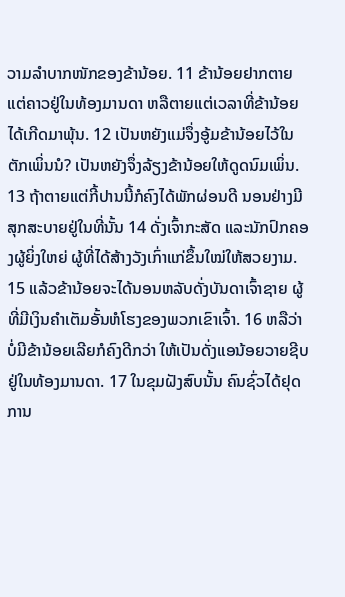ວາມລຳບາກໜັກຂອງຂ້ານ້ອຍ. 11 ຂ້ານ້ອຍຢາກຕາຍແຕ່ຄາວຢູ່ໃນທ້ອງມານດາ ຫລືຕາຍແຕ່ເວລາທີ່ຂ້ານ້ອຍໄດ້ເກີດມາພຸ້ນ. 12 ເປັນຫຍັງແມ່ຈຶ່ງອູ້ມຂ້ານ້ອຍໄວ້ໃນຕັກເພິ່ນນໍ? ເປັນຫຍັງຈຶ່ງລ້ຽງຂ້ານ້ອຍໃຫ້ດູດນົມເພິ່ນ. 13 ຖ້າຕາຍແຕ່ກີ້ປານນີ້ກໍຄົງໄດ້ພັກຜ່ອນດີ ນອນຢ່າງມີສຸກສະບາຍຢູ່ໃນທີ່ນັ້ນ 14 ດັ່ງເຈົ້າກະສັດ ແລະນັກປົກຄອງຜູ້ຍິ່ງໃຫຍ່ ຜູ້ທີ່ໄດ້ສ້າງວັງເກົ່າແກ່ຂຶ້ນໃໝ່ໃຫ້ສວຍງາມ. 15 ແລ້ວຂ້ານ້ອຍຈະໄດ້ນອນຫລັບດັ່ງບັນດາເຈົ້າຊາຍ ຜູ້ທີ່ມີເງິນຄຳເຕັມອັ້ນຫໍໂຮງຂອງພວກເຂົາເຈົ້າ. 16 ຫລືວ່າບໍ່ມີຂ້ານ້ອຍເລີຍກໍຄົງດີກວ່າ ໃຫ້ເປັນດັ່ງແອນ້ອຍວາຍຊີບຢູ່ໃນທ້ອງມານດາ. 17 ໃນຂຸມຝັງສົບນັ້ນ ຄົນຊົ່ວໄດ້ຢຸດການ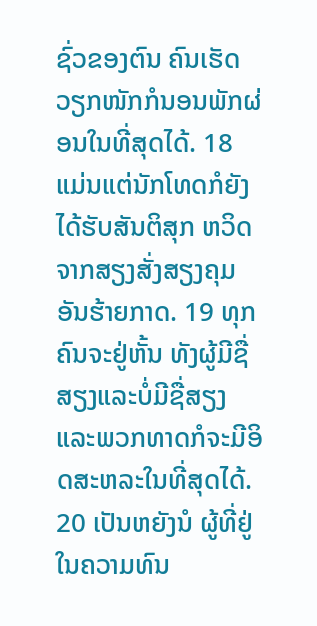ຊົ່ວຂອງຕົນ ຄົນເຮັດວຽກໜັກກໍນອນພັກຜ່ອນໃນທີ່ສຸດໄດ້. 18 ແມ່ນແຕ່ນັກໂທດກໍຍັງໄດ້ຮັບສັນຕິສຸກ ຫວິດຈາກສຽງສັ່ງສຽງຄຸມອັນຮ້າຍກາດ. 19 ທຸກຄົນຈະຢູ່ຫັ້ນ ທັງຜູ້ມີຊື່ສຽງແລະບໍ່ມີຊື່ສຽງ ແລະພວກທາດກໍຈະມີອິດສະຫລະໃນທີ່ສຸດໄດ້. 20 ເປັນຫຍັງນໍ ຜູ້ທີ່ຢູ່ໃນຄວາມທົນ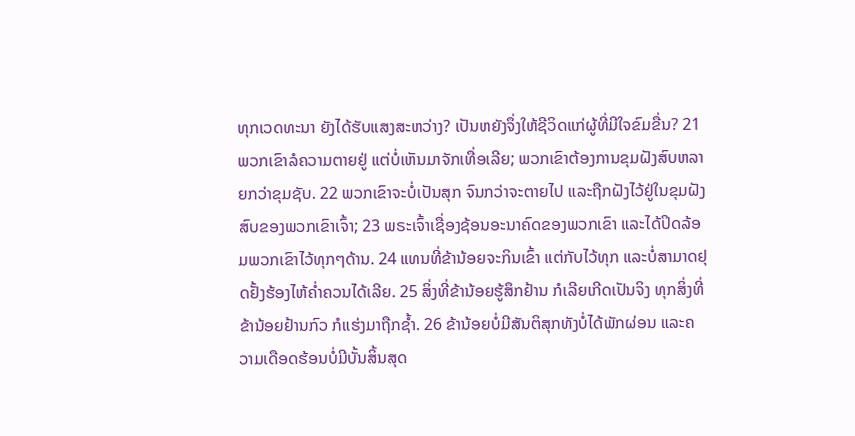ທຸກເວດທະນາ ຍັງໄດ້ຮັບແສງສະຫວ່າງ? ເປັນຫຍັງຈຶ່ງໃຫ້ຊີວິດແກ່ຜູ້ທີ່ມີໃຈຂົມຂື່ນ? 21 ພວກເຂົາລໍຄວາມຕາຍຢູ່ ແຕ່ບໍ່ເຫັນມາຈັກເທື່ອເລີຍ; ພວກເຂົາຕ້ອງການຂຸມຝັງສົບຫລາຍກວ່າຂຸມຊັບ. 22 ພວກເຂົາຈະບໍ່ເປັນສຸກ ຈົນກວ່າຈະຕາຍໄປ ແລະຖືກຝັງໄວ້ຢູ່ໃນຂຸມຝັງສົບຂອງພວກເຂົາເຈົ້າ; 23 ພຣະເຈົ້າເຊື່ອງຊ້ອນອະນາຄົດຂອງພວກເຂົາ ແລະໄດ້ປິດລ້ອມພວກເຂົາໄວ້ທຸກໆດ້ານ. 24 ແທນທີ່ຂ້ານ້ອຍຈະກິນເຂົ້າ ແຕ່ກັບໄວ້ທຸກ ແລະບໍ່ສາມາດຢຸດຢັ້ງຮ້ອງໄຫ້ຄໍ່າຄວນໄດ້ເລີຍ. 25 ສິ່ງທີ່ຂ້ານ້ອຍຮູ້ສຶກຢ້ານ ກໍເລີຍເກີດເປັນຈິງ ທຸກສິ່ງທີ່ຂ້ານ້ອຍຢ້ານກົວ ກໍແຮ່ງມາຖືກຊໍ້າ. 26 ຂ້ານ້ອຍບໍ່ມີສັນຕິສຸກທັງບໍ່ໄດ້ພັກຜ່ອນ ແລະຄວາມເດືອດຮ້ອນບໍ່ມີບັ້ນສິ້ນສຸດ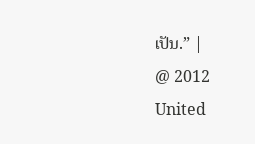ເປັນ.” |
@ 2012 United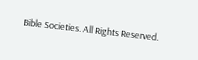Bible Societies. All Rights Reserved.